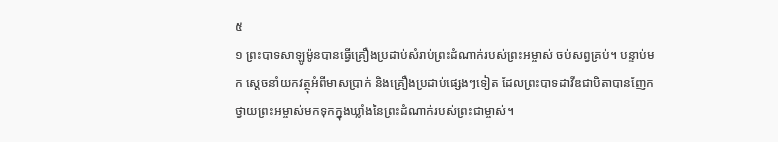៥
១ ព្រះបាទសាឡូម៉ូនបានធ្វើគ្រឿងប្រដាប់សំរាប់ព្រះដំណាក់របស់ព្រះអម្ចាស់ ចប់សព្វគ្រប់។ បន្ទាប់មក ស្ដេចនាំយកវត្ថុអំពីមាសប្រាក់ និងគ្រឿងប្រដាប់ផ្សេងៗទៀត ដែលព្រះបាទដាវីឌជាបិតាបានញែកថ្វាយព្រះអម្ចាស់មកទុកក្នុងឃ្លាំងនៃព្រះដំណាក់របស់ព្រះជាម្ចាស់។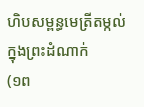ហិបសម្ពន្ធមេត្រីតម្កល់ក្នុងព្រះដំណាក់
(១ព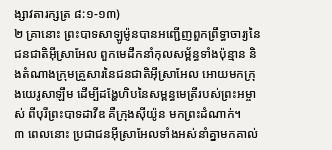ង្សាវតារក្សត្រ ៨:១-១៣)
២ គ្រានោះ ព្រះបាទសាឡូម៉ូនបានអញ្ជើញពួកព្រឹទ្ធាចារ្យនៃជនជាតិអ៊ីស្រាអែល ពួកមេដឹកនាំកុលសម្ព័ន្ធទាំងប៉ុន្មាន និងតំណាងក្រុមគ្រួសារនៃជនជាតិអ៊ីស្រាអែល អោយមកក្រុងយេរូសាឡឹម ដើម្បីដង្ហែហិបនៃសម្ពន្ធមេត្រីរបស់ព្រះអម្ចាស់ ពីបុរីព្រះបាទដាវីឌ គឺក្រុងស៊ីយ៉ូន មកព្រះដំណាក់។
៣ ពេលនោះ ប្រជាជនអ៊ីស្រាអែលទាំងអស់នាំគ្នាមកគាល់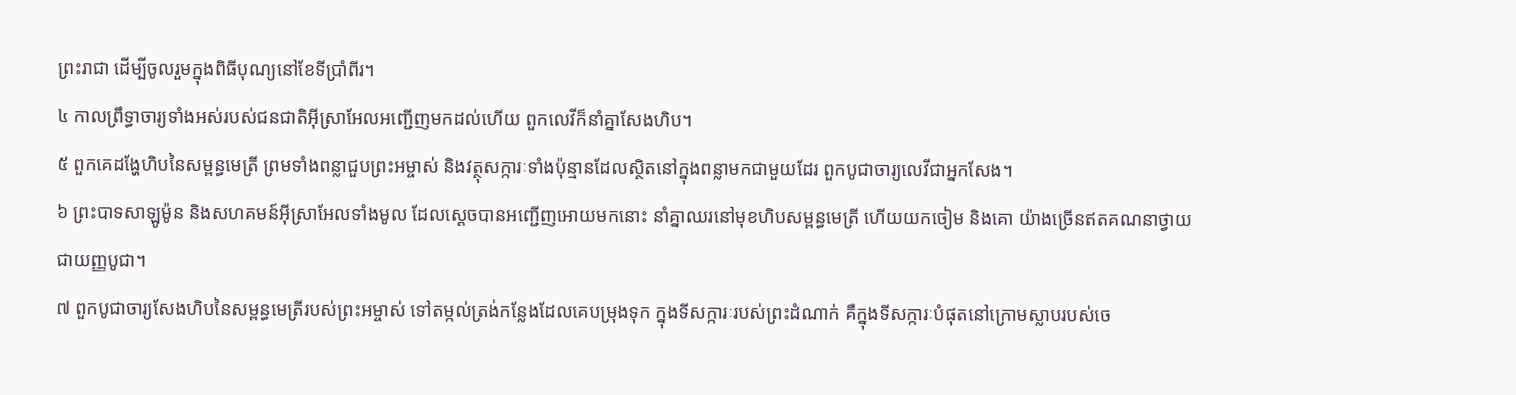ព្រះរាជា ដើម្បីចូលរួមក្នុងពិធីបុណ្យនៅខែទីប្រាំពីរ។
៤ កាលព្រឹទ្ធាចារ្យទាំងអស់របស់ជនជាតិអ៊ីស្រាអែលអញ្ជើញមកដល់ហើយ ពួកលេវីក៏នាំគ្នាសែងហិប។
៥ ពួកគេដង្ហែហិបនៃសម្ពន្ធមេត្រី ព្រមទាំងពន្លាជួបព្រះអម្ចាស់ និងវត្ថុសក្ការៈទាំងប៉ុន្មានដែលស្ថិតនៅក្នុងពន្លាមកជាមួយដែរ ពួកបូជាចារ្យលេវីជាអ្នកសែង។
៦ ព្រះបាទសាឡូម៉ូន និងសហគមន៍អ៊ីស្រាអែលទាំងមូល ដែលស្ដេចបានអញ្ជើញអោយមកនោះ នាំគ្នាឈរនៅមុខហិបសម្ពន្ធមេត្រី ហើយយកចៀម និងគោ យ៉ាងច្រើនឥតគណនាថ្វាយជាយញ្ញបូជា។
៧ ពួកបូជាចារ្យសែងហិបនៃសម្ពន្ធមេត្រីរបស់ព្រះអម្ចាស់ ទៅតម្កល់ត្រង់កន្លែងដែលគេបម្រុងទុក ក្នុងទីសក្ការៈរបស់ព្រះដំណាក់ គឺក្នុងទីសក្ការៈបំផុតនៅក្រោមស្លាបរបស់ចេ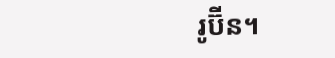រូប៊ីន។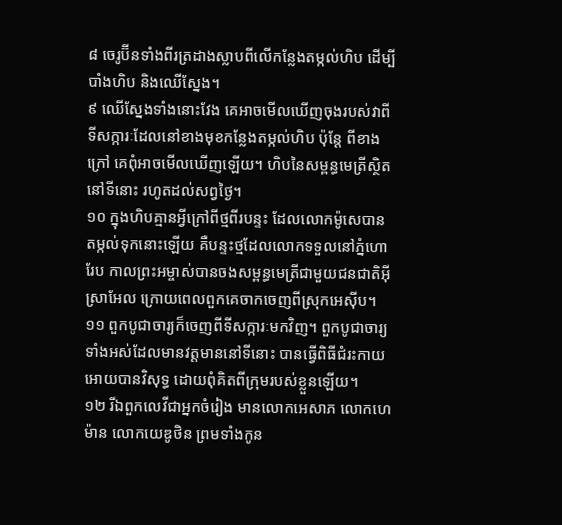៨ ចេរូប៊ីនទាំងពីរត្រដាងស្លាបពីលើកន្លែងតម្កល់ហិប ដើម្បីបាំងហិប និងឈើស្នែង។
៩ ឈើស្នែងទាំងនោះវែង គេអាចមើលឃើញចុងរបស់វាពីទីសក្ការៈដែលនៅខាងមុខកន្លែងតម្កល់ហិប ប៉ុន្តែ ពីខាងក្រៅ គេពុំអាចមើលឃើញឡើយ។ ហិបនៃសម្ពន្ធមេត្រីស្ថិតនៅទីនោះ រហូតដល់សព្វថ្ងៃ។
១០ ក្នុងហិបគ្មានអ្វីក្រៅពីថ្មពីរបន្ទះ ដែលលោកម៉ូសេបានតម្កល់ទុកនោះឡើយ គឺបន្ទះថ្មដែលលោកទទួលនៅភ្នំហោរែប កាលព្រះអម្ចាស់បានចងសម្ពន្ធមេត្រីជាមួយជនជាតិអ៊ីស្រាអែល ក្រោយពេលពួកគេចាកចេញពីស្រុកអេស៊ីប។
១១ ពួកបូជាចារ្យក៏ចេញពីទីសក្ការៈមកវិញ។ ពួកបូជាចារ្យទាំងអស់ដែលមានវត្តមាននៅទីនោះ បានធ្វើពិធីជំរះកាយអោយបានវិសុទ្ធ ដោយពុំគិតពីក្រុមរបស់ខ្លួនឡើយ។
១២ រីឯពួកលេវីជាអ្នកចំរៀង មានលោកអេសាភ លោកហេម៉ាន លោកយេឌូថិន ព្រមទាំងកូន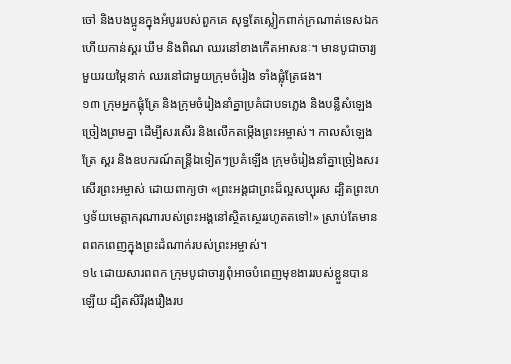ចៅ និងបងប្អូនក្នុងអំបូររបស់ពួកគេ សុទ្ធតែស្លៀកពាក់ក្រណាត់ទេសឯក ហើយកាន់ស្គរ ឃឹម និងពិណ ឈរនៅខាងកើតអាសនៈ។ មានបូជាចារ្យមួយរយម្ភៃនាក់ ឈរនៅជាមួយក្រុមចំរៀង ទាំងផ្លុំត្រែផង។
១៣ ក្រុមអ្នកផ្លុំត្រែ និងក្រុមចំរៀងនាំគ្នាប្រគំជាបទភ្លេង និងបន្លឺសំឡេងច្រៀងព្រមគ្នា ដើម្បីសរសើរ និងលើកតម្កើងព្រះអម្ចាស់។ កាលសំឡេងត្រែ ស្គរ និងឧបករណ៍តន្ត្រីឯទៀតៗប្រគំឡើង ក្រុមចំរៀងនាំគ្នាច្រៀងសរសើរព្រះអម្ចាស់ ដោយពាក្យថា «ព្រះអង្គជាព្រះដ៏ល្អសប្បុរស ដ្បិតព្រះហឫទ័យមេត្តាករុណារបស់ព្រះអង្គនៅស្ថិតស្ថេររហូតតទៅ!» ស្រាប់តែមានពពកពេញក្នុងព្រះដំណាក់របស់ព្រះអម្ចាស់។
១៤ ដោយសារពពក ក្រុមបូជាចារ្យពុំអាចបំពេញមុខងាររបស់ខ្លួនបានឡើយ ដ្បិតសិរីរុងរឿងរប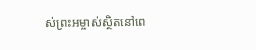ស់ព្រះអម្ចាស់ស្ថិតនៅពេ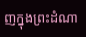ញក្នុងព្រះដំណា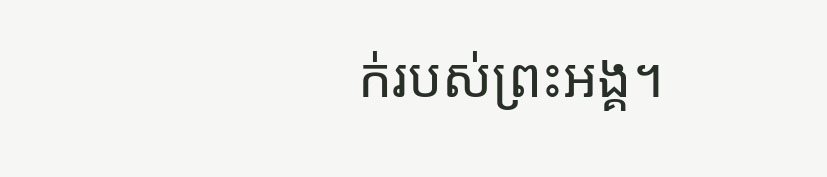ក់របស់ព្រះអង្គ។